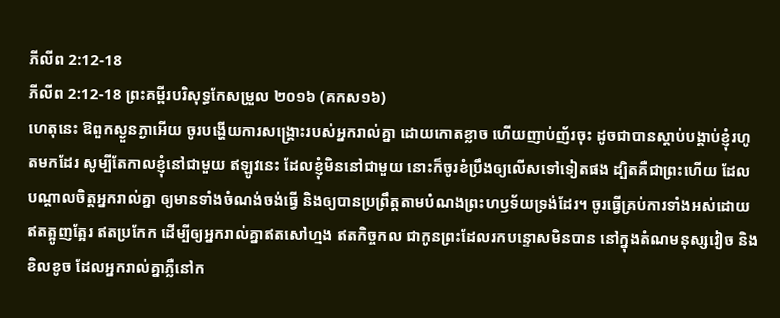ភីលីព 2:12-18
ភីលីព 2:12-18 ព្រះគម្ពីរបរិសុទ្ធកែសម្រួល ២០១៦ (គកស១៦)
ហេតុនេះ ឱពួកស្ងួនភ្ងាអើយ ចូរបង្ហើយការសង្គ្រោះរបស់អ្នករាល់គ្នា ដោយកោតខ្លាច ហើយញាប់ញ័រចុះ ដូចជាបានស្តាប់បង្គាប់ខ្ញុំរហូតមកដែរ សូម្បីតែកាលខ្ញុំនៅជាមួយ ឥឡូវនេះ ដែលខ្ញុំមិននៅជាមួយ នោះក៏ចូរខំប្រឹងឲ្យលើសទៅទៀតផង ដ្បិតគឺជាព្រះហើយ ដែលបណ្តាលចិត្តអ្នករាល់គ្នា ឲ្យមានទាំងចំណង់ចង់ធ្វើ និងឲ្យបានប្រព្រឹត្តតាមបំណងព្រះហឫទ័យទ្រង់ដែរ។ ចូរធ្វើគ្រប់ការទាំងអស់ដោយឥតត្អូញត្អែរ ឥតប្រកែក ដើម្បីឲ្យអ្នករាល់គ្នាឥតសៅហ្មង ឥតកិច្ចកល ជាកូនព្រះដែលរកបន្ទោសមិនបាន នៅក្នុងតំណមនុស្សវៀច និងខិលខូច ដែលអ្នករាល់គ្នាភ្លឺនៅក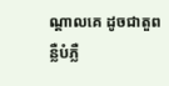ណ្ដាលគេ ដូចជាតួពន្លឺបំភ្លឺ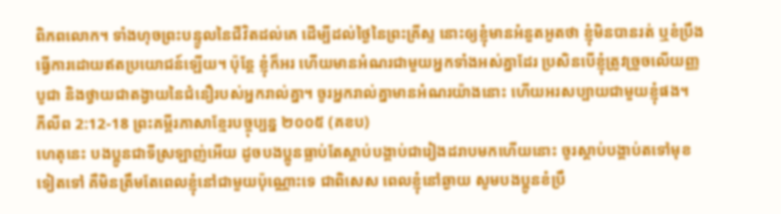ពិភពលោក។ ទាំងហុចព្រះបន្ទូលនៃជីវិតដល់គេ ដើម្បីដល់ថ្ងៃនៃព្រះគ្រីស្ទ នោះឲ្យខ្ញុំមានអំនួតអួតថា ខ្ញុំមិនបានរត់ ឬខំប្រឹងធ្វើការដោយឥតប្រយោជន៍ឡើយ។ ប៉ុន្តែ ខ្ញុំក៏អរ ហើយមានអំណរជាមួយអ្នកទាំងអស់គ្នាដែរ ប្រសិនបើខ្ញុំត្រូវច្រួចលើយញ្ញបូជា និងថ្វាយជាតង្វាយនៃជំនឿរបស់អ្នករាល់គ្នា។ ចូរអ្នករាល់គ្នាមានអំណរយ៉ាងនោះ ហើយអរសប្បាយជាមួយខ្ញុំផង។
ភីលីព 2:12-18 ព្រះគម្ពីរភាសាខ្មែរបច្ចុប្បន្ន ២០០៥ (គខប)
ហេតុនេះ បងប្អូនជាទីស្រឡាញ់អើយ ដូចបងប្អូនធ្លាប់តែស្ដាប់បង្គាប់ជារៀងដរាបមកហើយនោះ ចូរស្ដាប់បង្គាប់តទៅមុខទៀតទៅ គឺមិនត្រឹមតែពេលខ្ញុំនៅជាមួយប៉ុណ្ណោះទេ ជាពិសេស ពេលខ្ញុំនៅឆ្ងាយ សូមបងប្អូនខំប្រឹ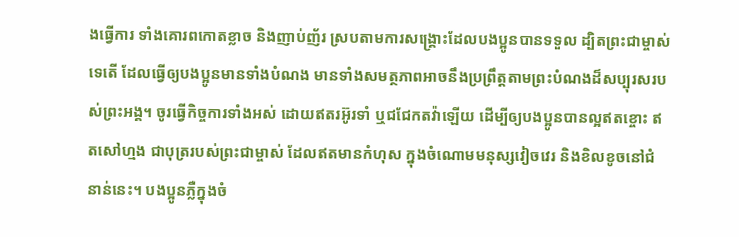ងធ្វើការ ទាំងគោរពកោតខ្លាច និងញាប់ញ័រ ស្របតាមការសង្គ្រោះដែលបងប្អូនបានទទួល ដ្បិតព្រះជាម្ចាស់ទេតើ ដែលធ្វើឲ្យបងប្អូនមានទាំងបំណង មានទាំងសមត្ថភាពអាចនឹងប្រព្រឹត្តតាមព្រះបំណងដ៏សប្បុរសរបស់ព្រះអង្គ។ ចូរធ្វើកិច្ចការទាំងអស់ ដោយឥតរអ៊ូរទាំ ឬជជែកតវ៉ាឡើយ ដើម្បីឲ្យបងប្អូនបានល្អឥតខ្ចោះ ឥតសៅហ្មង ជាបុត្ររបស់ព្រះជាម្ចាស់ ដែលឥតមានកំហុស ក្នុងចំណោមមនុស្សវៀចវេរ និងខិលខូចនៅជំនាន់នេះ។ បងប្អូនភ្លឺក្នុងចំ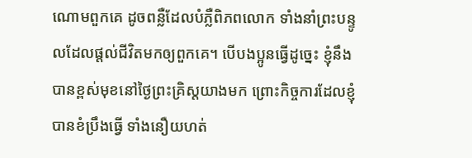ណោមពួកគេ ដូចពន្លឺដែលបំភ្លឺពិភពលោក ទាំងនាំព្រះបន្ទូលដែលផ្ដល់ជីវិតមកឲ្យពួកគេ។ បើបងប្អូនធ្វើដូច្នេះ ខ្ញុំនឹងបានខ្ពស់មុខនៅថ្ងៃព្រះគ្រិស្តយាងមក ព្រោះកិច្ចការដែលខ្ញុំបានខំប្រឹងធ្វើ ទាំងនឿយហត់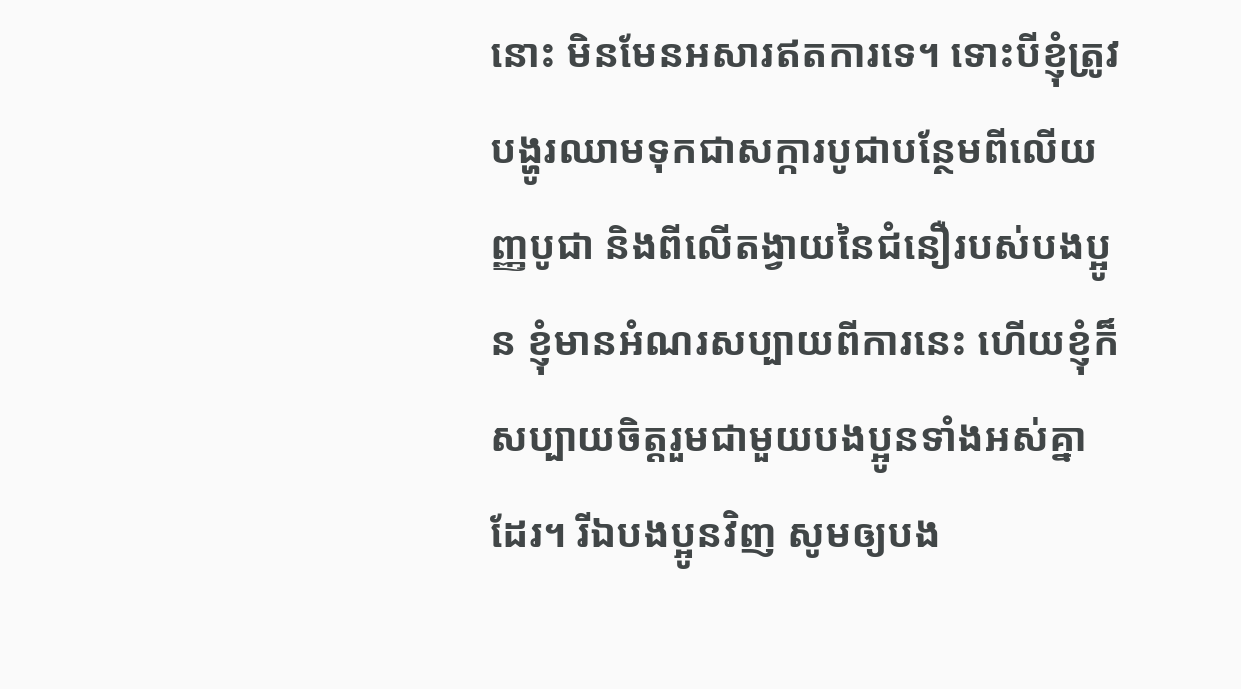នោះ មិនមែនអសារឥតការទេ។ ទោះបីខ្ញុំត្រូវបង្ហូរឈាមទុកជាសក្ការបូជាបន្ថែមពីលើយញ្ញបូជា និងពីលើតង្វាយនៃជំនឿរបស់បងប្អូន ខ្ញុំមានអំណរសប្បាយពីការនេះ ហើយខ្ញុំក៏សប្បាយចិត្តរួមជាមួយបងប្អូនទាំងអស់គ្នាដែរ។ រីឯបងប្អូនវិញ សូមឲ្យបង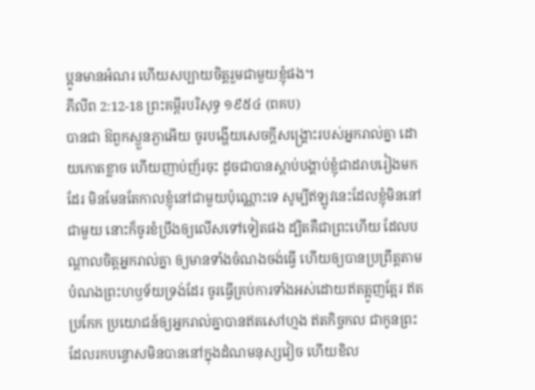ប្អូនមានអំណរ ហើយសប្បាយចិត្តរួមជាមួយខ្ញុំផង។
ភីលីព 2:12-18 ព្រះគម្ពីរបរិសុទ្ធ ១៩៥៤ (ពគប)
បានជា ឱពួកស្ងួនភ្ងាអើយ ចូរបង្ហើយសេចក្ដីសង្គ្រោះរបស់អ្នករាល់គ្នា ដោយកោតខ្លាច ហើយញាប់ញ័រចុះ ដូចជាបានស្តាប់បង្គាប់ខ្ញុំជាដរាបរៀងមកដែរ មិនមែនតែកាលខ្ញុំនៅជាមួយប៉ុណ្ណោះទេ សូម្បីឥឡូវនេះដែលខ្ញុំមិននៅជាមួយ នោះក៏ចូរខំប្រឹងឲ្យលើសទៅទៀតផង ដ្បិតគឺជាព្រះហើយ ដែលបណ្តាលចិត្តអ្នករាល់គ្នា ឲ្យមានទាំងចំណងចង់ធ្វើ ហើយឲ្យបានប្រព្រឹត្តតាមបំណងព្រះហឫទ័យទ្រង់ដែរ ចូរធ្វើគ្រប់ការទាំងអស់ដោយឥតត្អូញត្អែរ ឥតប្រកែក ប្រយោជន៍ឲ្យអ្នករាល់គ្នាបានឥតសៅហ្មង ឥតកិច្ចកល ជាកូនព្រះ ដែលរកបន្ទោសមិនបាននៅក្នុងដំណមនុស្សវៀច ហើយខិល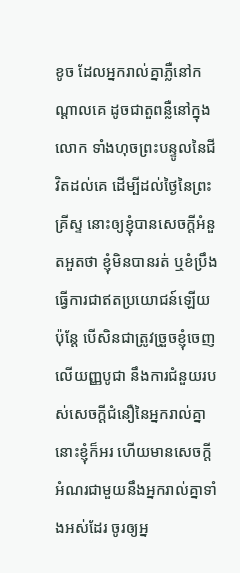ខូច ដែលអ្នករាល់គ្នាភ្លឺនៅកណ្តាលគេ ដូចជាតួពន្លឺនៅក្នុងលោក ទាំងហុចព្រះបន្ទូលនៃជីវិតដល់គេ ដើម្បីដល់ថ្ងៃនៃព្រះគ្រីស្ទ នោះឲ្យខ្ញុំបានសេចក្ដីអំនួតអួតថា ខ្ញុំមិនបានរត់ ឬខំប្រឹងធ្វើការជាឥតប្រយោជន៍ឡើយ ប៉ុន្តែ បើសិនជាត្រូវច្រួចខ្ញុំចេញលើយញ្ញបូជា នឹងការជំនួយរបស់សេចក្ដីជំនឿនៃអ្នករាល់គ្នា នោះខ្ញុំក៏អរ ហើយមានសេចក្ដីអំណរជាមួយនឹងអ្នករាល់គ្នាទាំងអស់ដែរ ចូរឲ្យអ្ន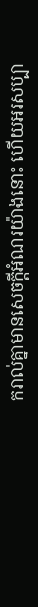ករាល់គ្នាមានសេចក្ដីអំណរយ៉ាងនោះ ហើយអរសប្បា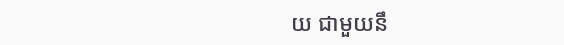យ ជាមួយនឹ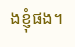ងខ្ញុំផង។